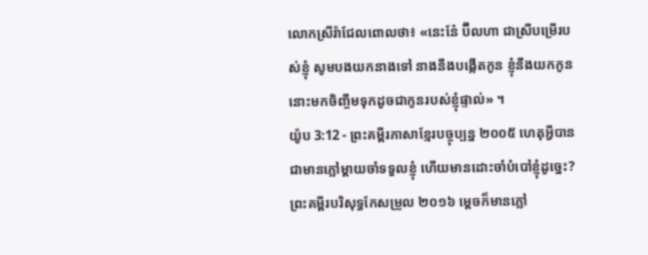លោកស្រីរ៉ាជែលពោលថា៖ «នេះនែ៎ ប៊ីលហា ជាស្រីបម្រើរបស់ខ្ញុំ សូមបងយកនាងទៅ នាងនឹងបង្កើតកូន ខ្ញុំនឹងយកកូននោះមកចិញ្ចឹមទុកដូចជាកូនរបស់ខ្ញុំផ្ទាល់» ។
យ៉ូប 3:12 - ព្រះគម្ពីរភាសាខ្មែរបច្ចុប្បន្ន ២០០៥ ហេតុអ្វីបានជាមានភ្លៅម្ដាយចាំទទួលខ្ញុំ ហើយមានដោះចាំបំបៅខ្ញុំដូច្នេះ? ព្រះគម្ពីរបរិសុទ្ធកែសម្រួល ២០១៦ ម្តេចក៏មានភ្លៅ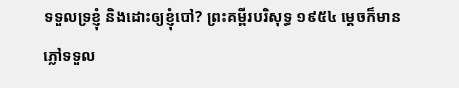ទទួលទ្រខ្ញុំ និងដោះឲ្យខ្ញុំបៅ? ព្រះគម្ពីរបរិសុទ្ធ ១៩៥៤ ម្តេចក៏មានភ្លៅទទួល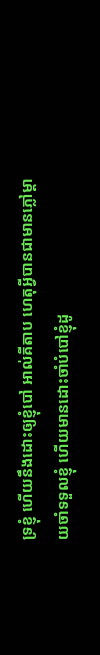ទ្រខ្ញុំ ហើយនឹងដោះឲ្យខ្ញុំបៅ អាល់គីតាប ហេតុអ្វីបានជាមានភ្លៅម្ដាយចាំទទួលខ្ញុំ ហើយមានដោះចាំបំបៅខ្ញុំដូ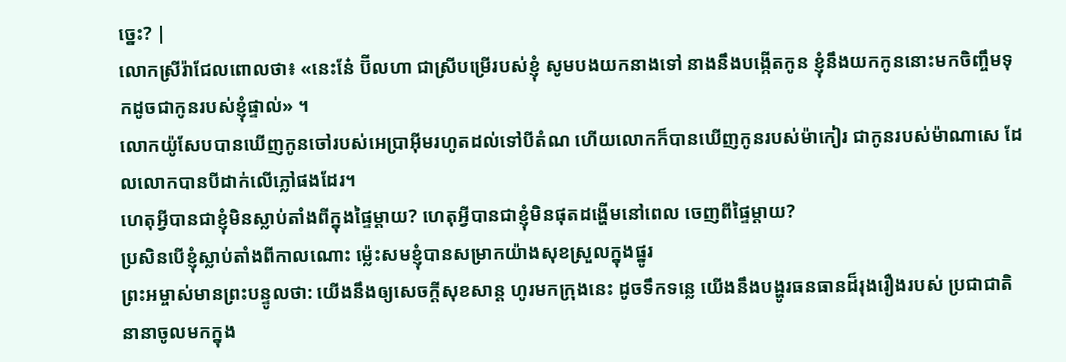ច្នេះ? |
លោកស្រីរ៉ាជែលពោលថា៖ «នេះនែ៎ ប៊ីលហា ជាស្រីបម្រើរបស់ខ្ញុំ សូមបងយកនាងទៅ នាងនឹងបង្កើតកូន ខ្ញុំនឹងយកកូននោះមកចិញ្ចឹមទុកដូចជាកូនរបស់ខ្ញុំផ្ទាល់» ។
លោកយ៉ូសែបបានឃើញកូនចៅរបស់អេប្រាអ៊ីមរហូតដល់ទៅបីតំណ ហើយលោកក៏បានឃើញកូនរបស់ម៉ាកៀរ ជាកូនរបស់ម៉ាណាសេ ដែលលោកបានបីដាក់លើភ្លៅផងដែរ។
ហេតុអ្វីបានជាខ្ញុំមិនស្លាប់តាំងពីក្នុងផ្ទៃម្ដាយ? ហេតុអ្វីបានជាខ្ញុំមិនផុតដង្ហើមនៅពេល ចេញពីផ្ទៃម្ដាយ?
ប្រសិនបើខ្ញុំស្លាប់តាំងពីកាលណោះ ម៉្លេះសមខ្ញុំបានសម្រាកយ៉ាងសុខស្រួលក្នុងផ្នូរ
ព្រះអម្ចាស់មានព្រះបន្ទូលថា: យើងនឹងឲ្យសេចក្ដីសុខសាន្ត ហូរមកក្រុងនេះ ដូចទឹកទន្លេ យើងនឹងបង្ហូរធនធានដ៏រុងរឿងរបស់ ប្រជាជាតិនានាចូលមកក្នុង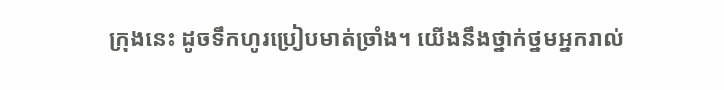ក្រុងនេះ ដូចទឹកហូរប្រៀបមាត់ច្រាំង។ យើងនឹងថ្នាក់ថ្នមអ្នករាល់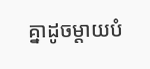គ្នាដូចម្ដាយបំ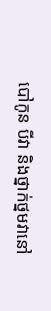បៅកូន បីវា និងថ្នាក់ថ្នមវានៅ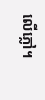លើភ្លៅ។